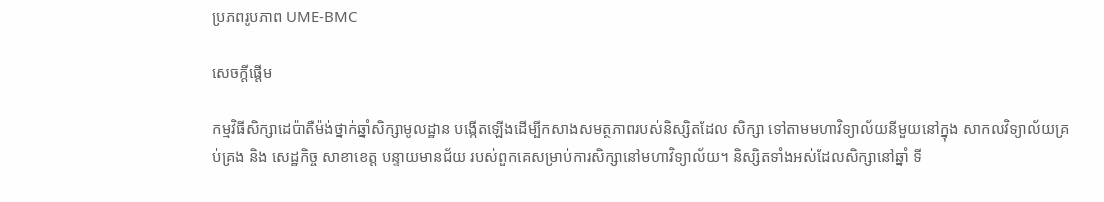ប្រភពរូបភាព UME-BMC

សេចក្តីផ្តើម

កម្មវិធីសិក្សាដេប៉ាតឺម៉ង់ថ្នាក់ឆ្នាំសិក្សាមូលដ្ឋាន បង្កើតឡើងដើម្បីកសាងសមត្ថភាពរបស់និស្សិតដែល សិក្សា ទៅតាមមហាវិទ្យាល័យនីមួយនៅក្នុង សាកលវិទ្យាល័យគ្រប់គ្រង និង សេដ្ឋកិច្ច សាខាខេត្ត បន្ទាយមានជ័យ របស់ពួកគេសម្រាប់ការសិក្សានៅមហាវិទ្យាល័យ។ និស្សិតទាំងអស់ដែលសិក្សានៅឆ្នាំ ទី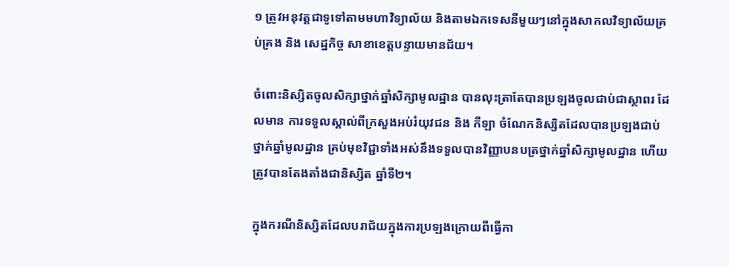១ ត្រូវអនុវត្តជាទូទៅតាមមហាវិទ្យាល័យ និងតាមឯកទេសនីមួយៗនៅក្នុងសាកលវិទ្យាល័យគ្រប់គ្រង និង សេដ្ឋកិច្ច សាខាខេត្តបន្ទាយមានជ័យ។

ចំពោះនិស្សិតចូលសិក្សាថ្នាក់ឆ្នាំសិក្សាមូលដ្ឋាន បានលុះត្រាតែបានប្រឡងចូលជាប់ជាស្ថាពរ ដែលមាន ការទទួលស្គាល់ពីក្រសួងអប់រំយុវជន និង កីឡា ចំណែកនិស្សិតដែលបានប្រឡងជាប់ថ្នាក់ឆ្នាំមូលដ្ឋាន គ្រប់មុខវិជ្ជាទាំងអស់នឹងទទួលបានវិញ្ញាបនបត្រថ្នាក់ឆ្នាំសិក្សាមូលដ្ឋាន ហើយត្រូវបានតែងតាំងជានិស្សិត ឆ្នាំទី២។

ក្នុងករណីនិស្សិតដែលបរាជ័យក្នុងការប្រឡងក្រោយពីធ្វើកា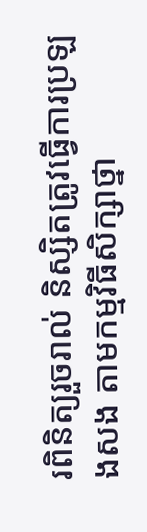រពិនិត្យរួចរាល់ និស្សិតត្រូវធ្វើការប្រឡងសង តាមកម្មវិធីសិក្សាថ្នា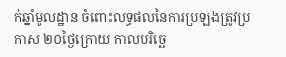ក់ឆ្នាំមូលដ្ឋាន ចំពោះលទ្ធផលនៃការប្រឡងត្រូវប្រកាស ២០ថ្ងៃក្រោយ កាលបរិច្ឆេ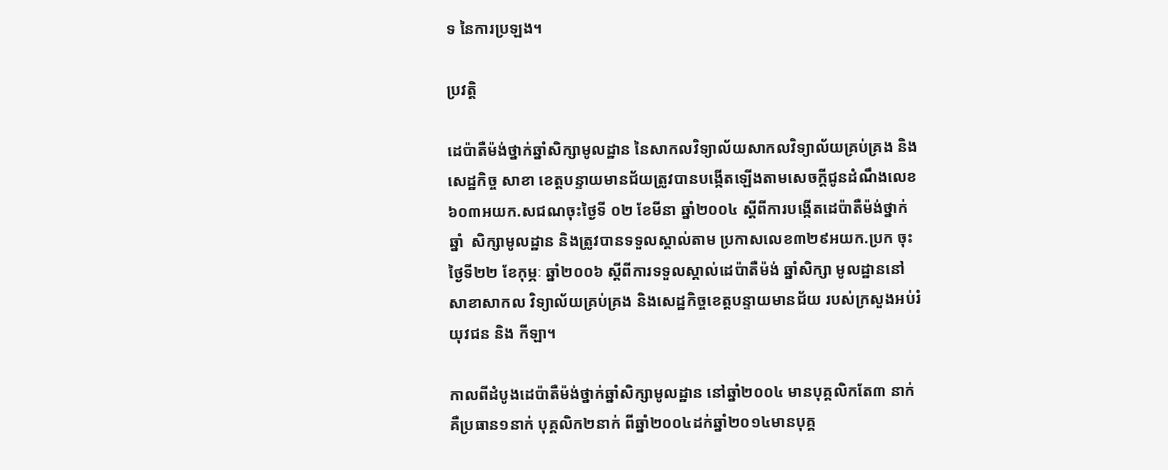ទ នៃការប្រឡង។

ប្រវត្តិ

ដេប៉ាតឺម៉ង់ថ្នាក់ឆ្នាំសិក្សាមូលដ្ឋាន នៃសាកលវិទ្យាល័យសាកលវិទ្យាល័យគ្រប់គ្រង និង សេដ្ឋកិច្ច សាខា ខេត្តបន្ទាយមានជ័យត្រូវបានបង្កើតឡើងតាមសេចក្តីជូនដំណឹងលេខ ៦០៣អយក.សជណចុះថ្ងៃទី ០២ ខែមីនា ឆ្នាំ២០០៤ ស្តីពីការបង្កើតដេប៉ាតឺម៉ង់ថ្នាក់ឆ្នាំ  សិក្សាមូលដ្ឋាន និងត្រូវបានទទួលស្គាល់តាម ប្រកាសលេខ៣២៩អយក.ប្រក ចុះថ្ងៃទី២២ ខែកុម្ភៈ ឆ្នាំ២០០៦ ស្តីពីការទទួលស្គាល់ដេប៉ាតឺម៉ង់ ឆ្នាំសិក្សា មូលដ្ឋាននៅសាខាសាកល វិទ្យាល័យគ្រប់គ្រង និងសេដ្ឋកិច្ចខេត្តបន្ទាយមានជ័យ របស់ក្រសួងអប់រំ យុវជន និង កីឡា។

កាលពីដំបូងដេប៉ាតឺម៉ង់ថ្នាក់ឆ្នាំសិក្សាមូលដ្ឋាន នៅឆ្នាំ២០០៤ មានបុគ្គលិកតែ៣ នាក់ គឺប្រធាន១នាក់ បុគ្គលិក២នាក់ ពីឆ្នាំ២០០៤ដក់ឆ្នាំ២០១៤មានបុគ្គ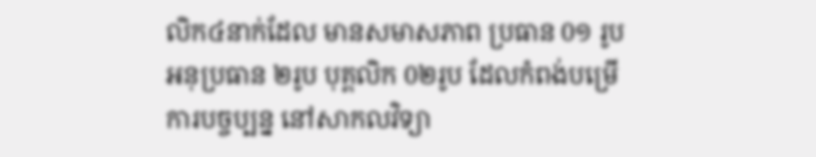លិក៤នាក់ដែល មានសមាសភាព ប្រធាន 0១ រូប អនុប្រធាន ២រូប បុគ្គលិក 0២រូប ដែលកំពង់បម្រើការបច្ចប្បន្ន នៅសាកលវិទ្យា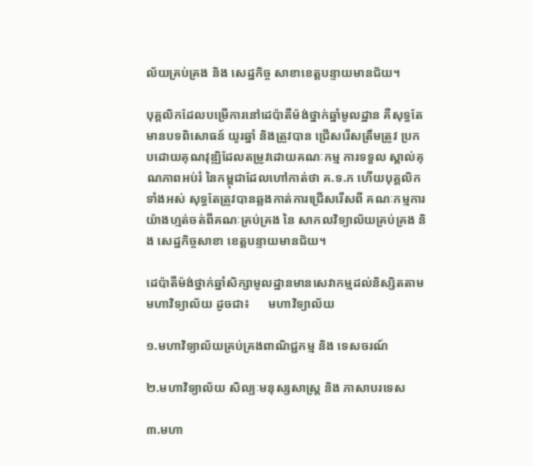ល័យគ្រប់គ្រង និង សេដ្ឋកិច្ច សាខាខេត្តបន្ទាយមានជ័យ។

បុគ្គលិកដែលបម្រើការនៅដេប៉ាតឺម៉ង់ថ្នាក់ឆ្នាំមូលដ្ឋាន គឺសុទ្ធតែមានបទពិសោធន៍ យូរឆ្នាំ និងត្រូវបាន ជ្រើសរើសត្រឹមត្រូវ ប្រកបដោយគុណវុឌ្ឍិដែលតម្រូវដោយគណៈកម្ម ការទទួល ស្គាល់គុណភាពអប់រំ នៃកម្ពុជាដែលហៅកាត់ថា គ.ទ.ក ហើយបុគ្គលិកទាំងអស់ សុទ្ធតែត្រូវបានឆ្លងកាត់ការជ្រើសរើសពី គណៈកម្មការយ៉ាងហ្មត់ចត់ពីគណៈគ្រប់គ្រង នៃ សាកលវិទ្យាល័យគ្រប់គ្រង និង សេដ្ឋកិច្ចសាខា ខេត្តបន្ទាយមានជ័យ។

ដេប៉ាតឺម៉ង់ថ្នាក់ឆ្នាំសិក្សាមូលដ្ឋានមានសេវាកម្មដល់និស្សិតតាមមហាវិទ្យាល័យ ដូចជា៖      មហាវិទ្យាល័យ

១.មហាវិទ្យាល័យគ្រប់គ្រងពាណិជ្ជកម្ម និង ទេសចរណ៍

២.មហាវិទ្យាល័យ សិល្បៈមនុស្សសាស្ត្រ និង ភាសាបរទេស

៣.មហា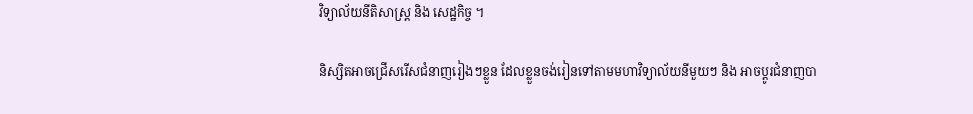វិទ្យាល័យនីតិសាស្ត្រ និង សេដ្ឋកិច្ច ។

និស្សិតអាចជ្រើសរើសជំនាញរៀងៗខ្លួន ដែលខ្លួនចង់រៀនទៅតាមមហាវិទ្យាល័យនីមួយៗ និង អាចប្តូរជំនាញបា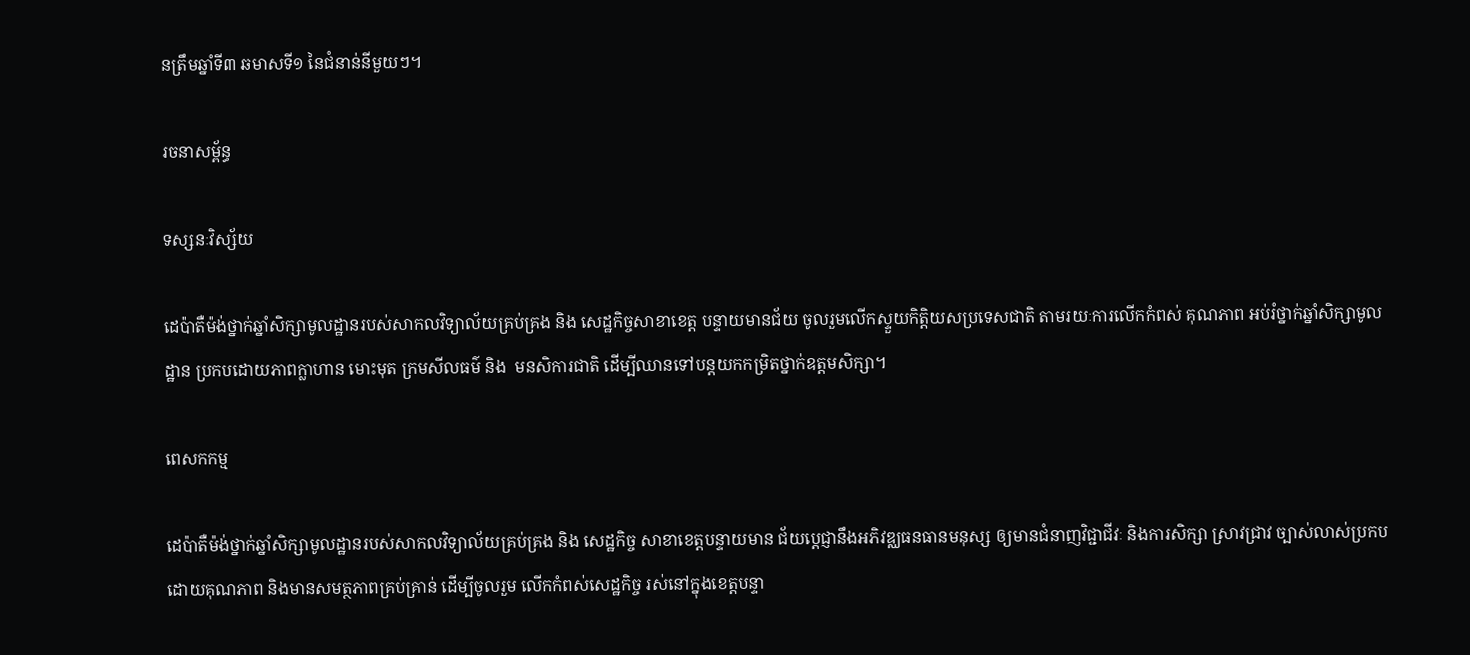នត្រឹមឆ្នាំទី៣ ឆមាសទី១ នៃជំនាន់នីមួយៗ។

រចនាសម្ព័ន្ធ

ទស្សនៈវិស្ស័យ

ដេប៉ាតឺម៉ង់ថ្នាក់ឆ្នាំសិក្សាមូលដ្ឋានរបស់សាកលវិទ្យាល័យគ្រប់គ្រង និង សេដ្ឋកិច្ចសាខាខេត្ត បន្ទាយមានជ័យ ចូលរួមលើកស្ទួយកិត្តិយសប្រទេសជាតិ តាមរយៈការលើកកំពស់ គុណភាព អប់រំថ្នាក់ឆ្នាំសិក្សាមូលដ្ឋាន ប្រកបដោយភាពក្លាហាន មោះមុត ក្រមសីលធម៌ និង  មនសិការជាតិ ដើម្បីឈានទៅបន្តយកកម្រិតថ្នាក់ឧត្តមសិក្សា។

ពេសកកម្ម

ដេប៉ាតឺម៉ង់ថ្នាក់ឆ្នាំសិក្សាមូលដ្ឋានរបស់សាកលវិទ្យាល័យគ្រប់គ្រង និង សេដ្ឋកិច្ច សាខាខេត្តបន្ទាយមាន ជ័យប្តេជ្ញានឹងអភិវឌ្ឈធនធានមនុស្ស ឲ្យមានជំនាញវិជ្ជាជីវៈ និងការសិក្សា ស្រាវជ្រាវ ច្បាស់លាស់ប្រកប ដោយគុណភាព និងមានសមត្ថភាពគ្រប់គ្រាន់ ដើម្បីចូលរួម លើកកំពស់សេដ្ឋកិច្ច រស់នៅក្នុងខេត្តបន្ទា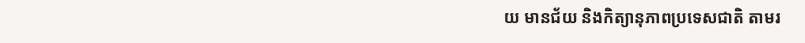យ មានជ័យ និងកិត្យានុភាពប្រទេសជាតិ តាមរ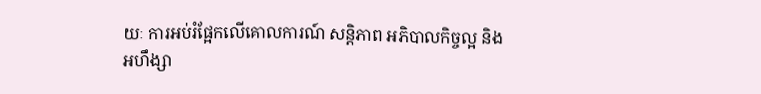យៈ ការអប់រំផ្អែកលើគោលការណ៍ សន្តិភាព អភិបាលកិច្ចល្អ និងអហឹង្សា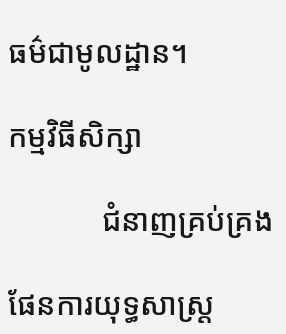ធម៌ជាមូលដ្ឋាន។

កម្មវិធីសិក្សា

            ជំនាញគ្រប់គ្រង

ផែនការយុទ្ធសាស្រ្ត